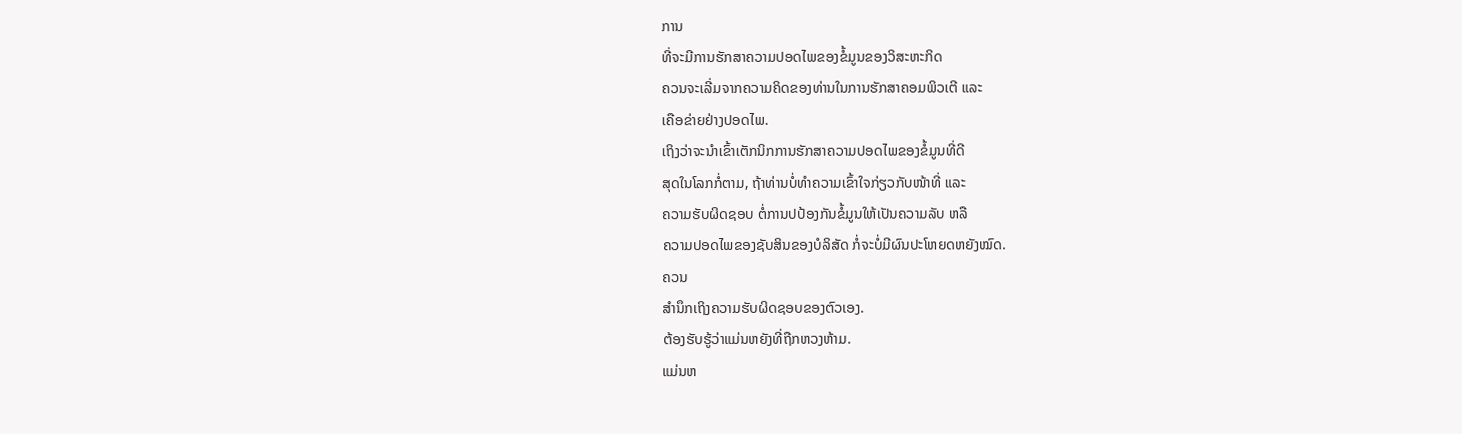ການ
ທີ່ຈະມີການຮັກສາຄວາມປອດໄພຂອງຂໍ້ມູນຂອງວິສະຫະກິດ
ຄວນຈະເລີ່ມຈາກຄວາມຄິດຂອງທ່ານໃນການຮັກສາຄອມພິວເຕີ ແລະ
ເຄືອຂ່າຍຢ່າງປອດໄພ.
ເຖິງວ່າຈະນໍາເຂົ້າເຕັກນິກການຮັກສາຄວາມປອດໄພຂອງຂໍ້ມູນທີ່ດີ
ສຸດໃນໂລກກໍ່ຕາມ, ຖ້າທ່ານບໍ່ທຳຄວາມເຂົ້າໃຈກ່ຽວກັບໜ້າທີ່ ແລະ
ຄວາມຮັບຜິດຊອບ ຕໍ່ການປປ້ອງກັນຂໍ້ມູນໃຫ້ເປັນຄວາມລັບ ຫລື
ຄວາມປອດໄພຂອງຊັບສິນຂອງບໍລິສັດ ກໍ່ຈະບໍ່ມີຜົນປະໂຫຍດຫຍັງໝົດ.
ຄວນ
ສຳນຶກເຖິງຄວາມຮັບຜິດຊອບຂອງຕົວເອງ.
ຕ້ອງຮັບຮູ້ວ່າແມ່ນຫຍັງທີ່ຖືກຫວງຫ້າມ.
ແມ່ນຫ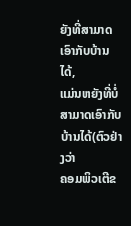ຍັງທີ່ສາມາດເອົາກັບບ້ານໄດ້,
ແມ່ນຫຍັງທີ່ບໍ່ສາມາດເອົາກັບບ້ານໄດ້(ຕົວຢ່າງວ່າ
ຄອມພິວເຕີຂ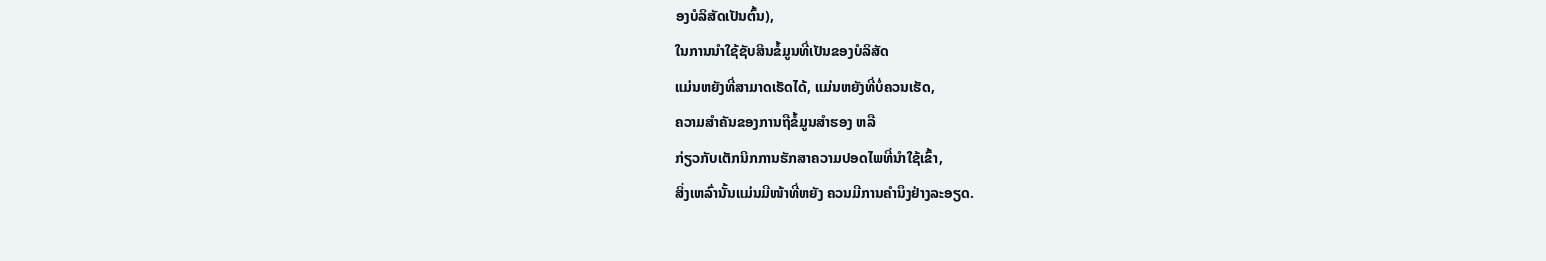ອງບໍລິສັດເປັນຕົ້ນ),
ໃນການນໍາໃຊ້ຊັບສິນຂໍ້ມູນທີ່ເປັນຂອງບໍລິສັດ
ແມ່ນຫຍັງທີ່ສາມາດເຮັດໄດ້, ແມ່ນຫຍັງທີ່ບໍ່ຄວນເຮັດ,
ຄວາມສຳຄັນຂອງການຖືຂໍ້ມູນສຳຮອງ ຫລື
ກ່ຽວກັບເຕັກນິກການຮັກສາຄວາມປອດໄພທີ່ນຳໃຊ້ເຂົ້າ,
ສິ່ງເຫລົ່ານັ້ນແມ່ນມີໜ້າທີ່ຫຍັງ ຄວນມີການຄຳນຶງຢ່າງລະອຽດ.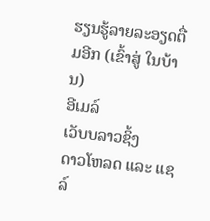ຮຽນຮູ້ລາຍລະອຽດຕື່ມອີກ (ເຂົ້າສູ່ ໃນບ້ານ)
ອີເມລ໌
ເວັບບລາວຊິ້ງ
ດາວໂຫລດ ແລະ ແຊລ໌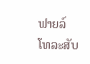ຟາຍລ໌
ໂທລະສັບ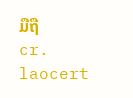ມືຖື
cr. laocert